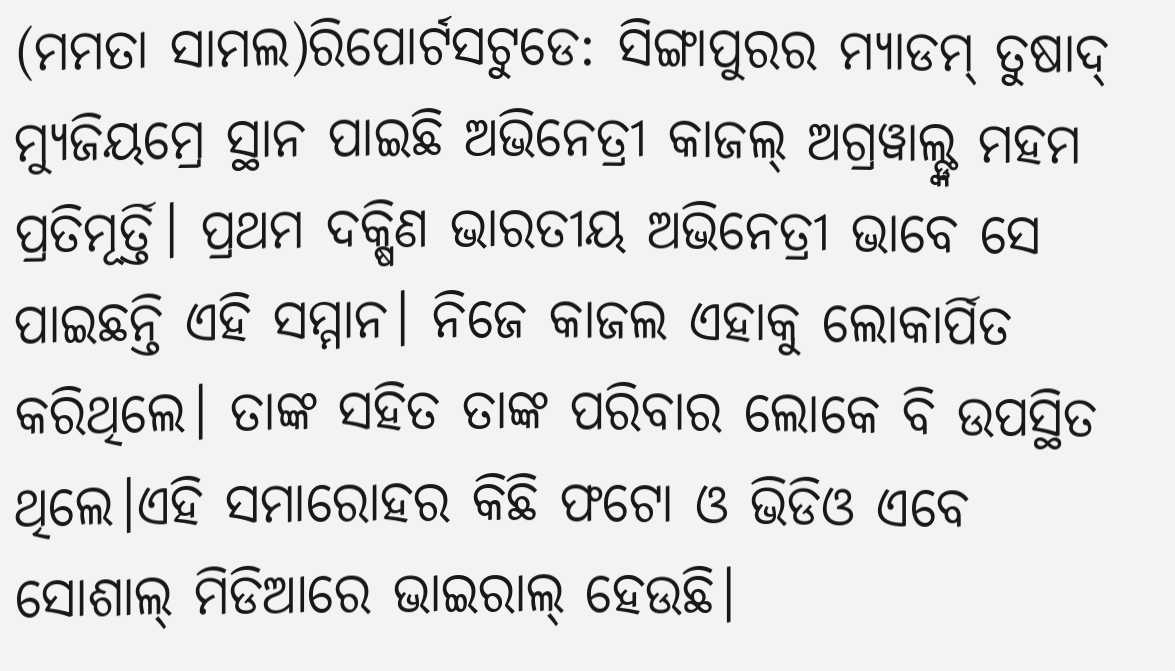(ମମତା ସାମଲ)ରିପୋର୍ଟସଟୁଡେ: ସିଙ୍ଗାପୁରର ମ୍ୟାଡମ୍ ତୁଷାଦ୍ ମ୍ୟୁଜିୟମ୍ରେ ସ୍ଥାନ ପାଇଛି ଅଭିନେତ୍ରୀ କାଜଲ୍ ଅଗ୍ରୱାଲ୍ଙ୍କ ମହମ ପ୍ରତିମୂର୍ତ୍ତି। ପ୍ରଥମ ଦକ୍ଷିଣ ଭାରତୀୟ ଅଭିନେତ୍ରୀ ଭାବେ ସେ ପାଇଛନ୍ତି ଏହି ସମ୍ମାନ। ନିଜେ କାଜଲ ଏହାକୁ ଲୋକାର୍ପିତ କରିଥିଲେ। ତାଙ୍କ ସହିତ ତାଙ୍କ ପରିବାର ଲୋକେ ବି ଉପସ୍ଥିତ ଥିଲେ।ଏହି ସମାରୋହର କିଛି ଫଟୋ ଓ ଭିଡିଓ ଏବେ ସୋଶାଲ୍ ମିଡିଆରେ ଭାଇରାଲ୍ ହେଉଛି।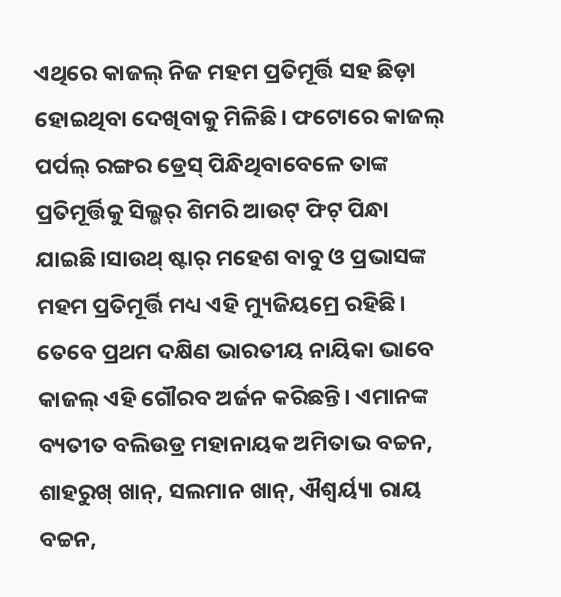ଏଥିରେ କାଜଲ୍ ନିଜ ମହମ ପ୍ରତିମୂର୍ତ୍ତି ସହ ଛିଡ଼ା ହୋଇଥିବା ଦେଖିବାକୁ ମିଳିଛି। ଫଟୋରେ କାଜଲ୍ ପର୍ପଲ୍ ରଙ୍ଗର ଡ୍ରେସ୍ ପିନ୍ଧିଥିବାବେଳେ ତାଙ୍କ ପ୍ରତିମୂର୍ତ୍ତିକୁ ସିଲ୍ଭର୍ ଶିମରି ଆଉଟ୍ ଫିଟ୍ ପିନ୍ଧା ଯାଇଛି।ସାଉଥ୍ ଷ୍ଟାର୍ ମହେଶ ବାବୁ ଓ ପ୍ରଭାସଙ୍କ ମହମ ପ୍ରତିମୂର୍ତ୍ତି ମଧ୍ୟ ଏହି ମ୍ୟୁଜିୟମ୍ରେ ରହିଛି। ତେବେ ପ୍ରଥମ ଦକ୍ଷିଣ ଭାରତୀୟ ନାୟିକା ଭାବେ କାଜଲ୍ ଏହି ଗୌରବ ଅର୍ଜନ କରିଛନ୍ତି। ଏମାନଙ୍କ ବ୍ୟତୀତ ବଲିଉଡ୍ର ମହାନାୟକ ଅମିତାଭ ବଚ୍ଚନ, ଶାହରୁଖ୍ ଖାନ୍, ସଲମାନ ଖାନ୍, ଐଶ୍ୱର୍ୟ୍ୟା ରାୟ ବଚ୍ଚନ,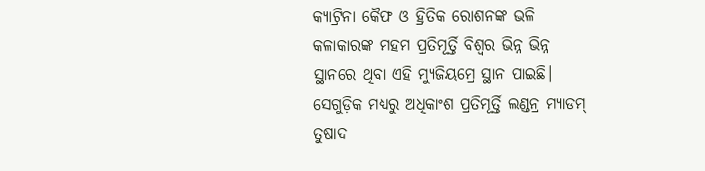କ୍ୟାଟ୍ରିନା କୈଫ ଓ ହ୍ରିତିକ ରୋଶନଙ୍କ ଭଳି କଳାକାରଙ୍କ ମହମ ପ୍ରତିମୂର୍ତ୍ତି ବିଶ୍ୱର ଭିନ୍ନ ଭିନ୍ନ ସ୍ଥାନରେ ଥିବା ଏହି ମ୍ୟୁଜିୟମ୍ରେ ସ୍ଥାନ ପାଇଛି। ସେଗୁଡ଼ିକ ମଧ୍ୟରୁ ଅଧିକାଂଶ ପ୍ରତିମୂର୍ତ୍ତି ଲଣ୍ଡନ୍ର ମ୍ୟାଡମ୍ ତୁଷାଦ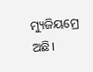ମ୍ୟୁଜିୟମ୍ରେ ଅଛି।